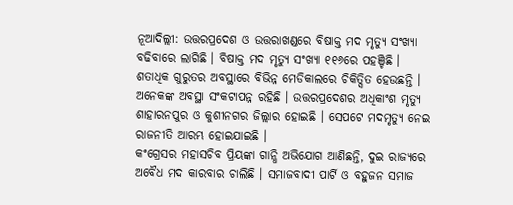ନୂଆଦିଲ୍ଲୀ: ଉତ୍ତରପ୍ରଦେଶ ଓ ଉତ୍ତରାଖଣ୍ଡରେ ବିଷାକ୍ତ ମଦ ମୃତ୍ୟୁ ସଂଖ୍ୟା ବଢିବାରେ ଲାଗିଛି । ବିଷାକ୍ତ ମଦ ମୃତ୍ୟୁ ସଂଖ୍ୟା ୧୧୬ରେ ପହଞ୍ଚିଛି । ଶତାଧିକ ଗୁରୁତର ଅବସ୍ଥାରେ ବିଭିନ୍ନ ମେଡିକାଲରେ ଚିକିତ୍ସିତ ହେଉଛନ୍ତି । ଅନେକଙ୍କ ଅବସ୍ଥା ସଂକଟାପନ୍ନ ରହିଛି । ଉତ୍ତରପ୍ରଦେଶର ଅଧିକାଂଶ ମୃତ୍ୟୁ ଶାହାରନପୁର ଓ କୁଶୀନଗର ଜିଲ୍ଲାର ହୋଇଛି । ସେପଟେ ମଦମୃତ୍ୟୁ ନେଇ ରାଜନୀତି ଆରମ୍ଭ ହୋଇଯାଇଛି ।
କଂଗ୍ରେସର ମହାସଚିବ ପ୍ରିୟଙ୍କା ଗାନ୍ଧି ଅଭିଯୋଗ ଆଣିଛନ୍ତି, ଦୁଇ ରାଜ୍ୟରେ ଅବୈଧ ମଦ କାରବାର ଚାଲିଛି । ସମାଜବାଦୀ ପାର୍ଟି ଓ ବହୁଜନ ସମାଜ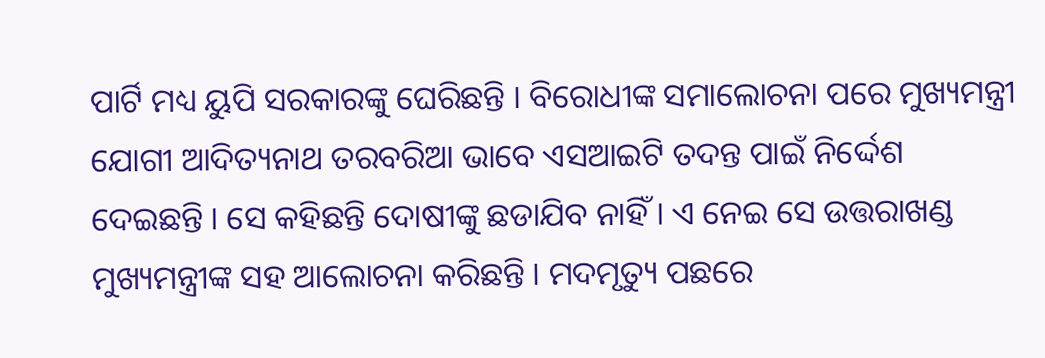ପାର୍ଟି ମଧ୍ୟ ୟୁପି ସରକାରଙ୍କୁ ଘେରିଛନ୍ତି । ବିରୋଧୀଙ୍କ ସମାଲୋଚନା ପରେ ମୁଖ୍ୟମନ୍ତ୍ରୀ ଯୋଗୀ ଆଦିତ୍ୟନାଥ ତରବରିଆ ଭାବେ ଏସଆଇଟି ତଦନ୍ତ ପାଇଁ ନିର୍ଦ୍ଦେଶ ଦେଇଛନ୍ତି । ସେ କହିଛନ୍ତି ଦୋଷୀଙ୍କୁ ଛଡାଯିବ ନାହିଁ । ଏ ନେଇ ସେ ଉତ୍ତରାଖଣ୍ଡ ମୁଖ୍ୟମନ୍ତ୍ରୀଙ୍କ ସହ ଆଲୋଚନା କରିଛନ୍ତି । ମଦମୃତ୍ୟୁ ପଛରେ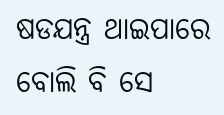ଷଡଯନ୍ତ୍ର ଥାଇପାରେ ବୋଲି ବି ସେ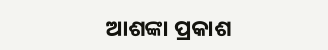ଆଶଙ୍କା ପ୍ରକାଶ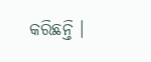କରିଛନ୍ତି ।